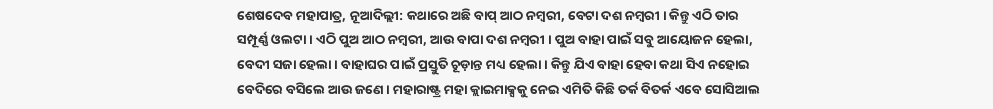ଶେଷଦେବ ମହାପାତ୍ର, ନୂଆଦିଲ୍ଲୀ: କଥାରେ ଅଛି ବାପ୍ ଆଠ ନମ୍ୱରୀ, ବେଟା ଦଶ ନମ୍ୱରୀ । କିନ୍ତୁ ଏଠି ତାର ସମ୍ପୂର୍ଣ୍ଣ ଓଲଟା । ଏଠି ପୁଅ ଆଠ ନମ୍ୱରୀ, ଆଉ ବାପା ଦଶ ନମ୍ୱରୀ । ପୁଅ ବାହା ପାଇଁ ସବୁ ଆୟୋଜନ ହେଲା, ବେଦୀ ସଜା ହେଲା । ବାହାଘର ପାଇଁ ପ୍ରସ୍ତୁତି ଚୂଡ଼ାନ୍ତ ମଧ୍ୟ ହେଲା । କିନ୍ତୁ ଯିଏ ବାହା ହେବା କଥା ସିଏ ନହୋଇ ବେଦିରେ ବସିଲେ ଆଉ ଜଣେ । ମହାରାଷ୍ଟ୍ର ମହା କ୍ଲାଇମାକ୍ସକୁ ନେଇ ଏମିତି କିଛି ତର୍କ ବିତର୍କ ଏବେ ସୋସିଆଲ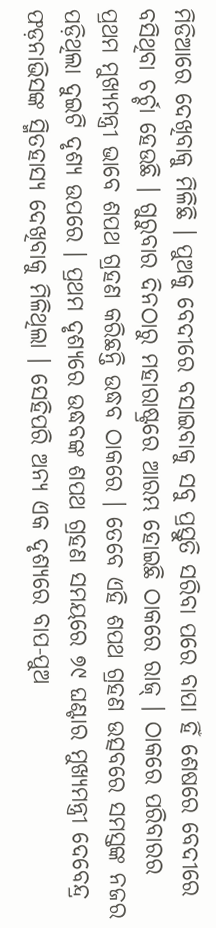ମିଡିଆରେ ଦେଖିବାକୁ ମିଳିଛି । ପୁଅକୁ ବେଦୀରେ ବସାଇବାକୁ ସବୁ ପ୍ରସ୍ତୁତି ସରିବା ପରେ ବାପା ହିଁ ଶେଷରେ ବେଦୀରେ ବସିଥିବା ଚର୍ଚ୍ଚା ହେଉଛି । ଗୁରୁବାର ଦିନଠାରୁ ମହାରାଷ୍ଟ୍ରରେ ଆରମ୍ଭ ହୋଇଛି ଠାକରେ ରାଜ୍ । ଠାକରେ ପରିବାରର ପ୍ରଥମ ମୁଖ୍ୟମନ୍ତ୍ରୀ ଭାବେ ଶପଥ ଗ୍ରହଣ କରିଛନ୍ତି ଉଦ୍ଧବ ଠାକରେ । ତେବେ ଏହି ଶପଥ ଗ୍ରହଣ ଉତ୍ସବରେ ସମସ୍ତଙ୍କ ନଜର ପଡ଼ିଥିଲା ଦୁଇଟି ଦୃଶ୍ୟ ଉପରେ । ପ୍ରଥମ ଦୃଶ୍ୟରେ ଉଦ୍ଧବଙ୍କ ଶପଥ ଗ୍ରହଣ ସମୟରେ ୭୯ ଘଣ୍ଟାର ମୁଖ୍ୟମନ୍ତ୍ରୀ ଦେବେନ୍ଦ୍ର ଫଡ଼ନାଭିସଙ୍କ ସ୍ମିତହାସ୍ୟ ଦେଖିବାକୁ ମିଳିଥିଲା । ସେହିପରି ଅନ୍ୟ ଏକ ଦୃଶ୍ୟରେ ବାପ-ପୁଅ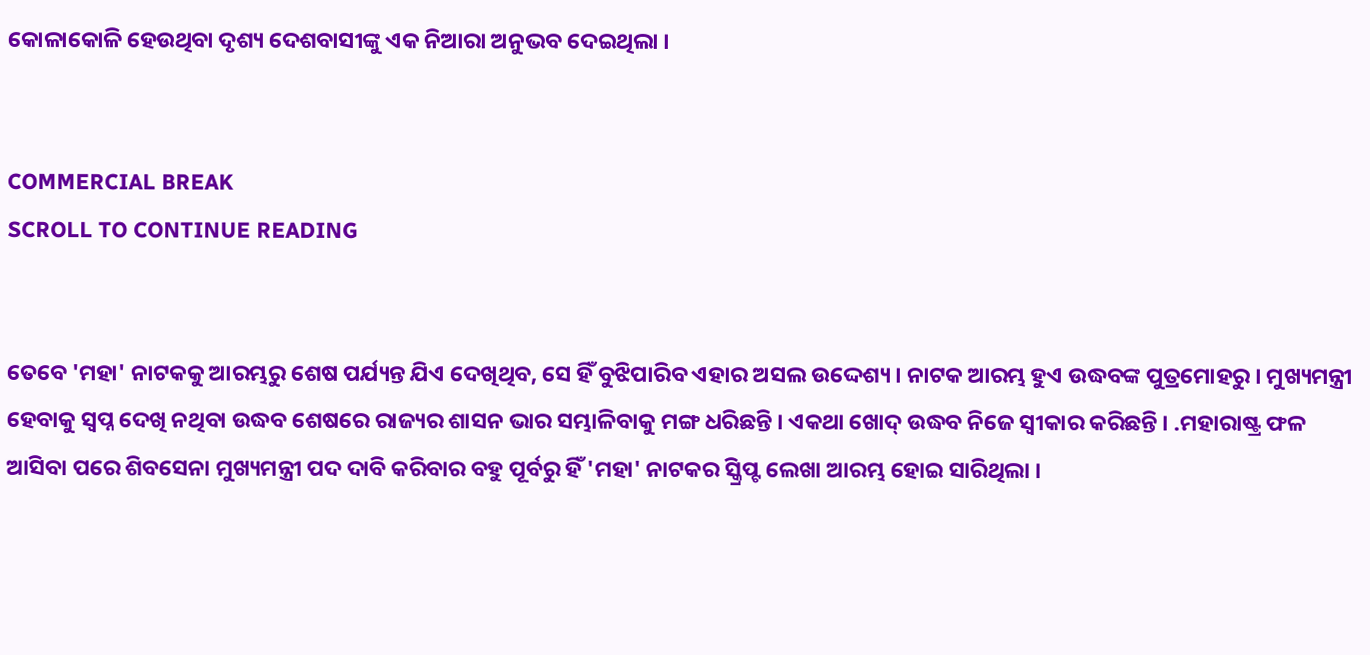କୋଳାକୋଳି ହେଉଥିବା ଦୃଶ୍ୟ ଦେଶବାସୀଙ୍କୁ ଏକ ନିଆରା ଅନୁଭବ ଦେଇଥିଲା ।


COMMERCIAL BREAK
SCROLL TO CONTINUE READING


ତେବେ 'ମହା' ନାଟକକୁ ଆରମ୍ଭରୁ ଶେଷ ପର୍ଯ୍ୟନ୍ତ ଯିଏ ଦେଖିଥିବ, ସେ ହିଁ ବୁଝିପାରିବ ଏହାର ଅସଲ ଉଦ୍ଦେଶ୍ୟ । ନାଟକ ଆରମ୍ଭ ହୁଏ ଉଦ୍ଧବଙ୍କ ପୁତ୍ରମୋହରୁ । ମୁଖ୍ୟମନ୍ତ୍ରୀ ହେବାକୁ ସ୍ୱପ୍ନ ଦେଖି ନଥିବା ଉଦ୍ଧବ ଶେଷରେ ରାଜ୍ୟର ଶାସନ ଭାର ସମ୍ଭାଳିବାକୁ ମଙ୍ଗ ଧରିଛନ୍ତି । ଏକଥା ଖୋଦ୍ ଉଦ୍ଧବ ନିଜେ ସ୍ୱୀକାର କରିଛନ୍ତି । .ମହାରାଷ୍ଟ୍ର ଫଳ ଆସିବା ପରେ ଶିବସେନା ମୁଖ୍ୟମନ୍ତ୍ରୀ ପଦ ଦାବି କରିବାର ବହୁ ପୂର୍ବରୁ ହିଁ 'ମହା' ନାଟକର ସ୍କ୍ରିପ୍ଟ ଲେଖା ଆରମ୍ଭ ହୋଇ ସାରିଥିଲା ।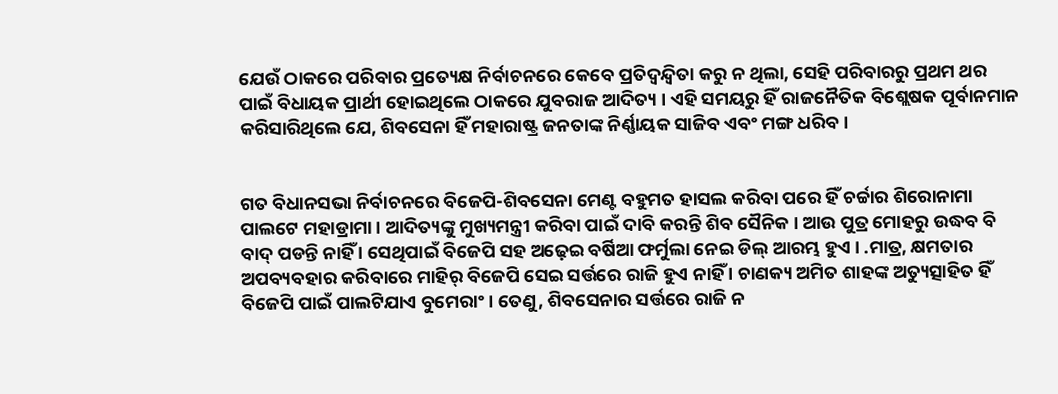ଯେଉଁ ଠାକରେ ପରିବାର ପ୍ରତ୍ୟେକ୍ଷ ନିର୍ବାଚନରେ କେବେ ପ୍ରତିଦ୍ୱନ୍ଦ୍ୱିତା କରୁ ନ ଥିଲା, ସେହି ପରିବାରରୁ ପ୍ରଥମ ଥର ପାଇଁ ବିଧାୟକ ପ୍ରାର୍ଥୀ ହୋଇଥିଲେ ଠାକରେ ଯୁବରାଜ ଆଦିତ୍ୟ । ଏହି ସମୟରୁ ହିଁ ରାଜନୈତିକ ବିଶ୍ଲେଷକ ପୂର୍ବାନମାନ କରିସାରିଥିଲେ ଯେ, ଶିବସେନା ହିଁ ମହାରାଷ୍ଟ୍ର ଜନତାଙ୍କ ନିର୍ଣ୍ଣାୟକ ସାଜିବ ଏବଂ ମଙ୍ଗ ଧରିବ ।


ଗତ ବିଧାନସଭା ନିର୍ବାଚନରେ ବିଜେପି-ଶିବସେନା ମେଣ୍ଟ ବହୁମତ ହାସଲ କରିବା ପରେ ହିଁ ଚର୍ଚ୍ଚାର ଶିରୋନାମା ପାଲଟେ ମହାଡ୍ରାମା । ଆଦିତ୍ୟଙ୍କୁ ମୁଖ୍ୟମନ୍ତ୍ରୀ କରିବା ପାଇଁ ଦାବି କରନ୍ତି ଶିବ ସୈନିକ । ଆଉ ପୁତ୍ର ମୋହରୁ ଉଦ୍ଧବ ବି ବାଦ୍ ପଡନ୍ତି ନାହିଁ । ସେଥିପାଇଁ ବିଜେପି ସହ ଅଢ଼େଇ ବର୍ଷିଆ ଫର୍ମୁଲା ନେଇ ଡିଲ୍ ଆରମ୍ଭ ହୁଏ । .ମାତ୍ର, କ୍ଷମତାର ଅପବ୍ୟବହାର କରିବାରେ ମାହିର୍ ବିଜେପି ସେଇ ସର୍ତ୍ତରେ ରାଜି ହୁଏ ନାହିଁ । ଚାଣକ୍ୟ ଅମିତ ଶାହଙ୍କ ଅତ୍ୟୁତ୍ସାହିତ ହିଁ ବିଜେପି ପାଇଁ ପାଲଟିଯାଏ ବୁମେରାଂ । ତେଣୁ, ଶିବସେନାର ସର୍ତ୍ତରେ ରାଜି ନ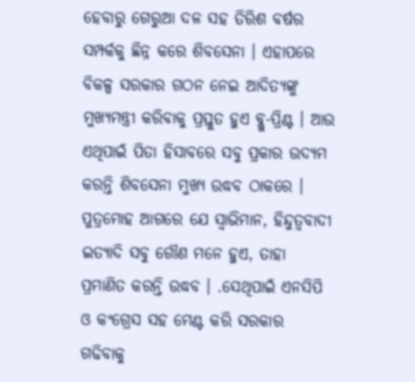ହେବାରୁ ଗେରୁଆ ଦଳ ସହ ତିରିଶ ବର୍ଷର ସମ୍ପର୍କକୁ ଛିନ୍ନ କରେ ଶିବସେନା । ଏହାପରେ ବିକଳ୍ପ ସରକାର ଗଠନ ନେଇ ଆଦିତ୍ୟଙ୍କୁ ମୁଖ୍ୟମନ୍ତ୍ରୀ କରିବାକୁ ପ୍ରସ୍ତୁତ ହୁଏ ବ୍ଲୁ-ପ୍ରିଣ୍ଟ । ଆଉ ଏଥିପାଇଁ ପିତା ହିସାବରେ ସବୁ ପ୍ରକାର ଉଦ୍ୟମ କରନ୍ତି ଶିବସେନା ମୁଖ୍ୟ ଉଦ୍ଧବ ଠାକରେ । ପୁତ୍ରମୋହ ଆଗରେ ଯେ ସ୍ୱାଭିମାନ, ହିନ୍ଦୁତ୍ୱବାଦୀ ଇତ୍ୟାଦି ସବୁ ଗୌଣ ମନେ ହୁଏ, ତାହା ପ୍ରମାଣିତ କରନ୍ତି ଉଦ୍ଧବ । .ସେଥିପାଇଁ ଏନସିପି ଓ କଂଗ୍ରେସ ସହ ମେଣ୍ଟ କରି ସରକାର ଗଢିବାକୁ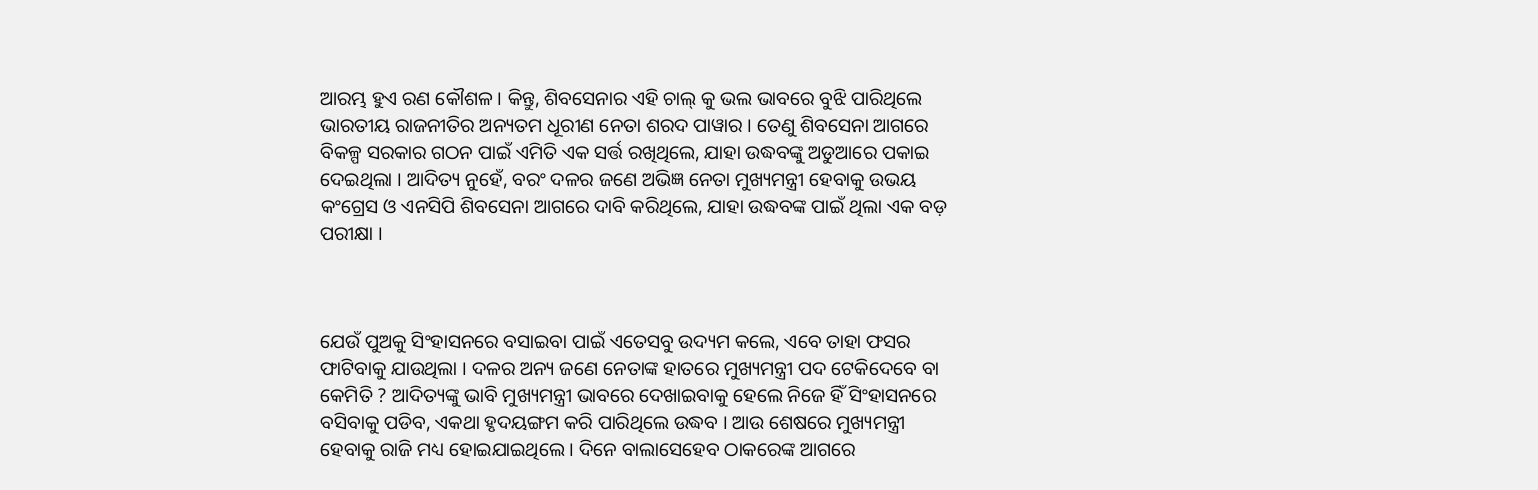ଆରମ୍ଭ ହୁଏ ରଣ କୌଶଳ । କିନ୍ତୁ, ଶିବସେନାର ଏହି ଚାଲ୍ କୁ ଭଲ ଭାବରେ ବୁଝି ପାରିଥିଲେ ଭାରତୀୟ ରାଜନୀତିର ଅନ୍ୟତମ ଧୂରୀଣ ନେତା ଶରଦ ପାୱାର । ତେଣୁ ଶିବସେନା ଆଗରେ ବିକଳ୍ପ ସରକାର ଗଠନ ପାଇଁ ଏମିତି ଏକ ସର୍ତ୍ତ ରଖିଥିଲେ, ଯାହା ଉଦ୍ଧବଙ୍କୁ ଅଡୁଆରେ ପକାଇ ଦେଇଥିଲା । ଆଦିତ୍ୟ ନୁହେଁ, ବରଂ ଦଳର ଜଣେ ଅଭିଜ୍ଞ ନେତା ମୁଖ୍ୟମନ୍ତ୍ରୀ ହେବାକୁ ଉଭୟ କଂଗ୍ରେସ ଓ ଏନସିପି ଶିବସେନା ଆଗରେ ଦାବି କରିଥିଲେ, ଯାହା ଉଦ୍ଧବଙ୍କ ପାଇଁ ଥିଲା ଏକ ବଡ଼ ପରୀକ୍ଷା ।



ଯେଉଁ ପୁଅକୁ ସିଂହାସନରେ ବସାଇବା ପାଇଁ ଏତେସବୁ ଉଦ୍ୟମ କଲେ, ଏବେ ତାହା ଫସର ଫାଟିବାକୁ ଯାଉଥିଲା । ଦଳର ଅନ୍ୟ ଜଣେ ନେତାଙ୍କ ହାତରେ ମୁଖ୍ୟମନ୍ତ୍ରୀ ପଦ ଟେକିଦେବେ ବା କେମିତି ? ଆଦିତ୍ୟଙ୍କୁ ଭାବି ମୁଖ୍ୟମନ୍ତ୍ରୀ ଭାବରେ ଦେଖାଇବାକୁ ହେଲେ ନିଜେ ହିଁ ସିଂହାସନରେ
ବସିବାକୁ ପଡିବ, ଏକଥା ହୃଦୟଙ୍ଗମ କରି ପାରିଥିଲେ ଉଦ୍ଧବ । ଆଉ ଶେଷରେ ମୁଖ୍ୟମନ୍ତ୍ରୀ ହେବାକୁ ରାଜି ମଧ୍ୟ ହୋଇଯାଇଥିଲେ । ଦିନେ ବାଲାସେହେବ ଠାକରେଙ୍କ ଆଗରେ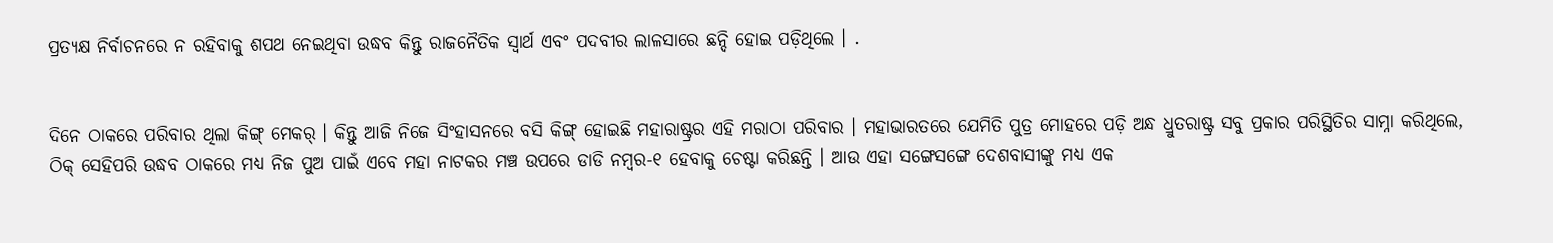ପ୍ରତ୍ୟକ୍ଷ ନିର୍ବାଚନରେ ନ ରହିବାକୁ ଶପଥ ନେଇଥିବା ଉଦ୍ଧବ କିନ୍ତୁ ରାଜନୈତିକ ସ୍ୱାର୍ଥ ଏବଂ ପଦବୀର ଲାଳସାରେ ଛନ୍ଦି ହୋଇ ପଡ଼ିଥିଲେ । .


ଦିନେ ଠାକରେ ପରିବାର ଥିଲା କିଙ୍ଗ୍ ମେକର୍ । କିନ୍ତୁ ଆଜି ନିଜେ ସିଂହାସନରେ ବସି କିଙ୍ଗ୍ ହୋଇଛି ମହାରାଷ୍ଟ୍ରର ଏହି ମରାଠା ପରିବାର । ମହାଭାରତରେ ଯେମିତି ପୁତ୍ର ମୋହରେ ପଡ଼ି ଅନ୍ଧ ଧ୍ରୁତରାଷ୍ଟ୍ର ସବୁ ପ୍ରକାର ପରିସ୍ଥିତିର ସାମ୍ନା କରିଥିଲେ, ଠିକ୍ ସେହିପରି ଉଦ୍ଧବ ଠାକରେ ମଧ୍ୟ ନିଜ ପୁଅ ପାଇଁ ଏବେ ମହା ନାଟକର ମଞ୍ଚ ଉପରେ ଡାଡି ନମ୍ୱର-୧ ହେବାକୁ ଚେଷ୍ଟା କରିଛନ୍ତି । ଆଉ ଏହା ସଙ୍ଗେସଙ୍ଗେ ଦେଶବାସୀଙ୍କୁ ମଧ୍ୟ ଏକ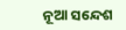ନୂଆ ସନ୍ଦେଶ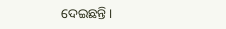ଦେଇଛନ୍ତି ।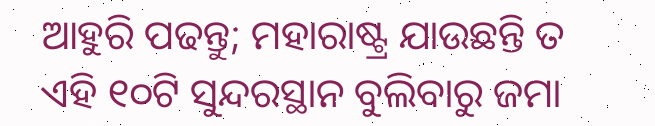ଆହୁରି ପଢନ୍ତୁ; ମହାରାଷ୍ଟ୍ର ଯାଉଛନ୍ତି ତ ଏହି ୧୦ଟି ସୁନ୍ଦରସ୍ଥାନ ବୁଲିବାରୁ ଜମା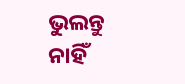ଭୁଲନ୍ତୁ ନାହିଁ